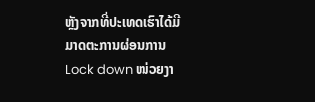ຫຼັງຈາກທີ່ປະເທດເຮົາໄດ້ມີມາດຕະການຜ່ອນການ Lock down ໜ່ວຍງາ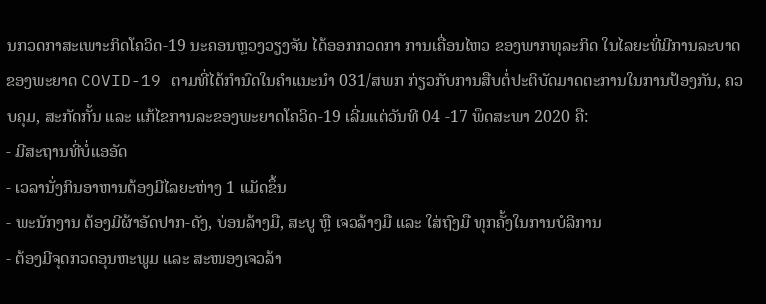ນກວດກາສະເພາະກິດໂຄວິດ-19 ນະຄອນຫຼວງວຽງຈັນ ໄດ້ອອກກວດກາ ການເຄື່ອນໄຫວ ຂອງພາກທຸລະກິດ ໃນໄລຍະທີ່ມີການລະບາດຂອງພະຍາດ COVID-19 ຕາມທີ່ໄດ້ກຳນົດໃນຄໍາແນະນໍາ 031/ສພກ ກ່ຽວກັບການສືບຕໍ່ປະຕິບັດມາດຕະການໃນການປ້ອງກັນ, ຄວບຄຸມ, ສະກັດກັ້ນ ແລະ ແກ້ໄຂການລະຂອງພະຍາດໂຄວິດ-19 ເລີ່ມແຕ່ວັນທີ 04 -17 ພຶດສະພາ 2020 ຄື:
- ມີສະຖານທີ່ບໍ່ແອອັດ
- ເວລານັ່ງກິນອາຫານຕ້ອງມີໄລຍະຫ່າງ 1 ແມັດຂຶ້ນ
- ພະນັກງານ ຕ້ອງມີຜ້າອັດປາກ-ດັງ, ບ່ອນລ້າງມື, ສະບູ ຫຼື ເຈວລ້າງມື ແລະ ໃສ່ຖົງມື ທຸກຄັ້ງໃນການບໍລິການ
- ຕ້ອງມີຈຸດກວດອຸນຫະພູມ ແລະ ສະໜອງເຈວລ້າ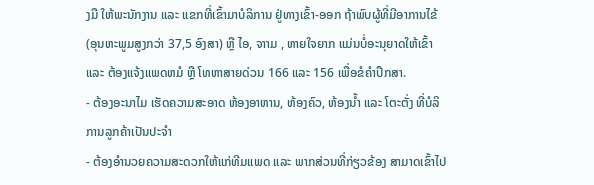ງມື ໃຫ້ພະນັກງານ ແລະ ແຂກທີ່ເຂົ້າມາບໍລິການ ຢູ່ທາງເຂົ້າ-ອອກ ຖ້າພົບຜູ້ທີ່ມີອາການໄຂ້ (ອຸນຫະພູມສູງກວ່າ 37,5 ອົງສາ) ຫຼື ໄອ, ຈາາມ , ຫາຍໃຈຍາກ ແມ່ນບໍ່ອະນຸຍາດໃຫ້ເຂົ້າ ແລະ ຕ້ອງແຈ້ງແພດຫມໍ ຫຼື ໂທຫາສາຍດ່ວນ 166 ແລະ 156 ເພື່ອຂໍຄຳປຶກສາ.
- ຕ້ອງອະນາໄມ ເຮັດຄວາມສະອາດ ຫ້ອງອາຫານ, ຫ້ອງຄົວ, ຫ້ອງນໍ້າ ແລະ ໂຕະຕັ່ງ ທີ່ບໍລິການລູກຄ້າເປັນປະຈຳ
- ຕ້ອງອຳນວຍຄວາມສະດວກໃຫ້ແກ່ທີມແພດ ແລະ ພາກສ່ວນທີ່ກ່ຽວຂ້ອງ ສາມາດເຂົ້າໄປ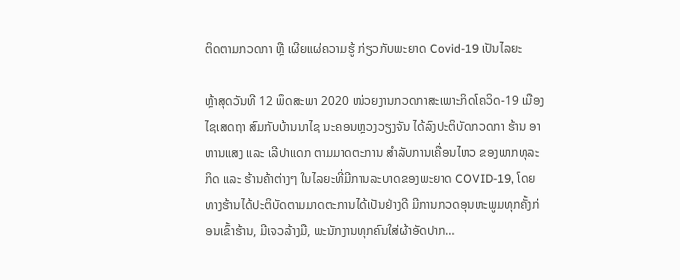ຕິດຕາມກວດກາ ຫຼື ເຜີຍແຜ່ຄວາມຮູ້ ກ່ຽວກັບພະຍາດ Covid-19 ເປັນໄລຍະ

ຫຼ້າສຸດວັນທີ 12 ພຶດສະພາ 2020 ໜ່ວຍງານກວດກາສະເພາະກິດໂຄວິດ-19 ເມືອງໄຊເສດຖາ ສົມກັບບ້ານນາໄຊ ນະຄອນຫຼວງວຽງຈັນ ໄດ້ລົງປະຕິບັດກວດກາ ຮ້ານ ອາຫານແສງ ແລະ ເລີປາແດກ ຕາມມາດຕະການ ສໍາລັບການເຄື່ອນໄຫວ ຂອງພາກທຸລະກິດ ແລະ ຮ້ານຄ້າຕ່າງໆ ໃນໄລຍະທີ່ມີການລະບາດຂອງພະຍາດ COVID-19, ໂດຍທາງຮ້ານໄດ້ປະຕິບັດຕາມມາດຕະການໄດ້ເປັນຢ່າງດີ ມີການກວດອຸນຫະພູມທຸກຄັ້ງກ່ອນເຂົ້າຮ້ານ, ມີເຈວລ້າງມື, ພະນັກງານທຸກຄົນໃສ່ຜ້າອັດປາກ…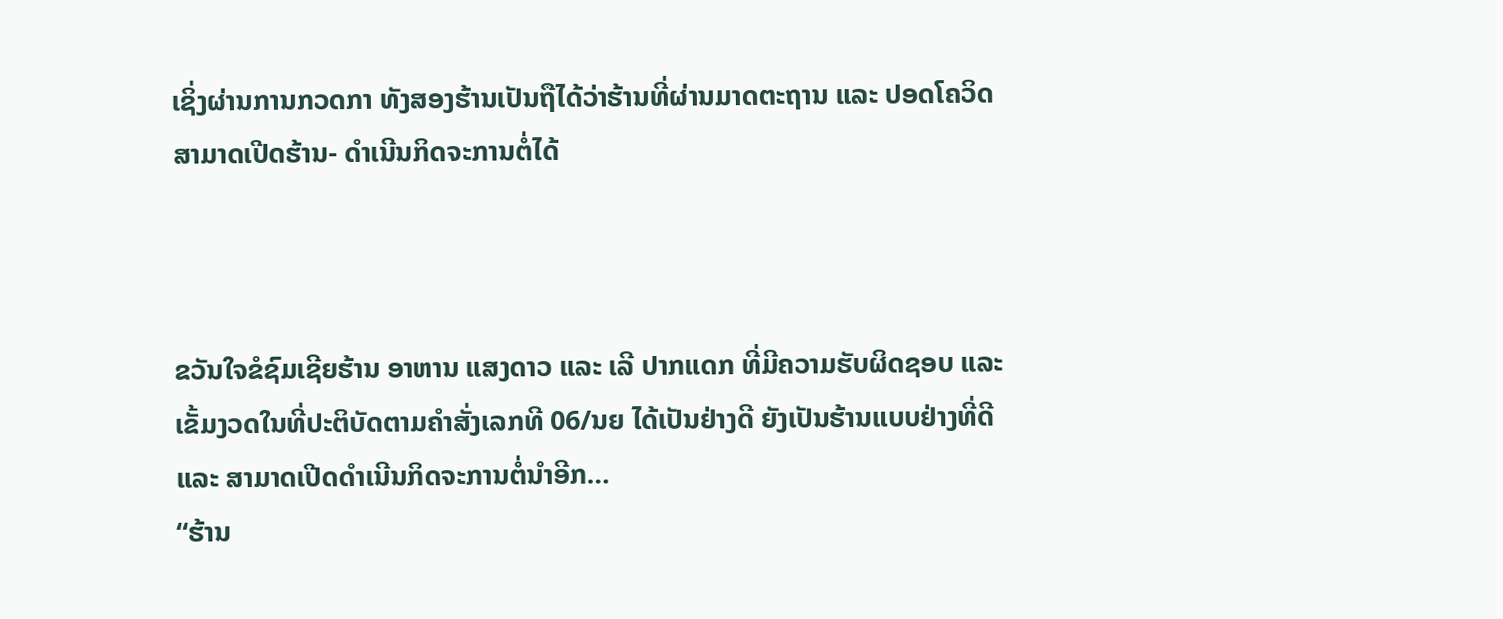ເຊິ່ງຜ່ານການກວດກາ ທັງສອງຮ້ານເປັນຖືໄດ້ວ່າຮ້ານທີ່ຜ່ານມາດຕະຖານ ແລະ ປອດໂຄວິດ ສາມາດເປີດຮ້ານ- ດໍາເນີນກິດຈະການຕໍ່ໄດ້



ຂວັນໃຈຂໍຊົມເຊີຍຮ້ານ ອາຫານ ແສງດາວ ແລະ ເລີ ປາກແດກ ທີ່ມີຄວາມຮັບຜິດຊອບ ແລະ ເຂັ້ມງວດໃນທີ່ປະຕິບັດຕາມຄໍາສັ່ງເລກທີ 06/ນຍ ໄດ້ເປັນຢ່າງດີ ຍັງເປັນຮ້ານແບບຢ່າງທີ່ດີ ແລະ ສາມາດເປີດດຳເນີນກິດຈະການຕໍ່ນໍາອີກ…
“ຮ້ານ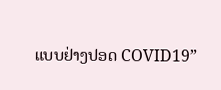ແບບຢ່າງປອດ COVID19”